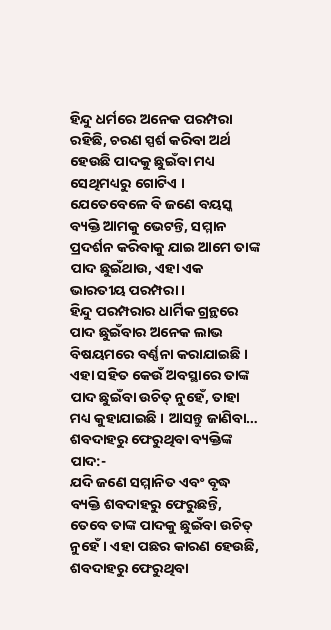ହିନ୍ଦୁ ଧର୍ମରେ ଅନେକ ପରମ୍ପରା ରହିଛି, ଚରଣ ସ୍ପର୍ଶ କରିବା ଅର୍ଥ ହେଉଛି ପାଦକୁ ଛୁଇଁବା ମଧ୍ୟ ସେଥିମଧ୍ୟରୁ ଗୋଟିଏ । ଯେତେବେଳେ ବି ଜଣେ ବୟସ୍କ ବ୍ୟକ୍ତି ଆମକୁ ଭେଟନ୍ତି, ସମ୍ମାନ ପ୍ରଦର୍ଶନ କରିବାକୁ ଯାଇ ଆମେ ତାଙ୍କ ପାଦ ଛୁଇଁଥାଉ, ଏହା ଏକ ଭାରତୀୟ ପରମ୍ପରା ।
ହିନ୍ଦୁ ପରମ୍ପରାର ଧାର୍ମିକ ଗ୍ରନ୍ଥରେ ପାଦ ଛୁଇଁବାର ଅନେକ ଲାଭ ବିଷୟମରେ ବର୍ଣ୍ଣନା କରାଯାଇଛି । ଏହା ସହିତ କେଉଁ ଅବସ୍ଥାରେ ତାଙ୍କ ପାଦ ଛୁଇଁବା ଉଚିତ୍ ନୁହେଁ, ତାହା ମଧ୍ୟ କୁହାଯାଇଛି । ଆସନ୍ତୁ ଜାଣିବା…
ଶବଦାହରୁ ଫେରୁଥିବା ବ୍ୟକ୍ତିଙ୍କ ପାଦ:-
ଯଦି ଜଣେ ସମ୍ମାନିତ ଏବଂ ବୃଦ୍ଧ ବ୍ୟକ୍ତି ଶବଦାହରୁ ଫେରୁଛନ୍ତି, ତେବେ ତାଙ୍କ ପାଦକୁ ଛୁଇଁବା ଉଚିତ୍ ନୁହେଁ । ଏହା ପଛର କାରଣ ହେଉଛି, ଶବଦାହରୁ ଫେରୁଥିବା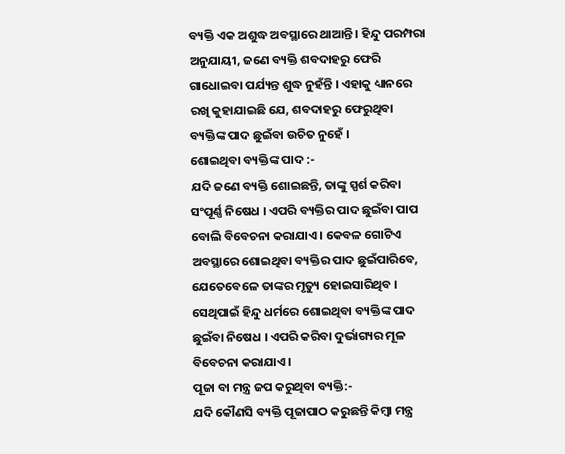ବ୍ୟକ୍ତି ଏକ ଅଶୁଦ୍ଧ ଅବସ୍ଥାରେ ଥାଆନ୍ତି । ହିନ୍ଦୁ ପରମ୍ପରା ଅନୁଯାୟୀ, ଜଣେ ବ୍ୟକ୍ତି ଶବଦାହରୁ ଫେରି ଗାଧୋଇବା ପର୍ଯ୍ୟନ୍ତ ଶୁଦ୍ଧ ନୁହଁନ୍ତି । ଏହାକୁ ଧ୍ୟାନରେ ରଖି କୁହାଯାଇଛି ଯେ, ଶବଦାହରୁ ଫେରୁଥିବା ବ୍ୟକ୍ତିଙ୍କ ପାଦ ଛୁଇଁବା ଉଚିତ ନୁହେଁ ।
ଶୋଇଥିବା ବ୍ୟକ୍ତିଙ୍କ ପାଦ :-
ଯଦି ଜଣେ ବ୍ୟକ୍ତି ଶୋଇଛନ୍ତି, ତାଙ୍କୁ ସ୍ପର୍ଶ କରିବା ସଂପୂର୍ଣ୍ଣ ନିଷେଧ । ଏପରି ବ୍ୟକ୍ତିର ପାଦ ଛୁଇଁବା ପାପ ବୋଲି ବିବେଚନା କରାଯାଏ । କେବଳ ଗୋଟିଏ ଅବସ୍ଥାରେ ଶୋଇଥିବା ବ୍ୟକ୍ତିର ପାଦ ଛୁଇଁପାରିବେ, ଯେତେବେଳେ ତାଙ୍କର ମୃତ୍ୟୁ ହୋଇସାରିଥିବ । ସେଥିପାଇଁ ହିନ୍ଦୁ ଧର୍ମରେ ଶୋଇଥିବା ବ୍ୟକ୍ତିଙ୍କ ପାଦ ଛୁଇଁବା ନିଷେଧ । ଏପରି କରିବା ଦୁର୍ଭାଗ୍ୟର ମୂଳ ବିବେଚନା କରାଯାଏ ।
ପୂଜା ବା ମନ୍ତ୍ର ଜପ କରୁଥିବା ବ୍ୟକ୍ତି:-
ଯଦି କୌଣସି ବ୍ୟକ୍ତି ପୂଜାପାଠ କରୁଛନ୍ତି କିମ୍ବା ମନ୍ତ୍ର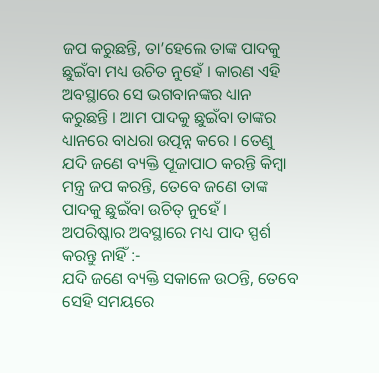ଜପ କରୁଛନ୍ତି, ତା’ହେଲେ ତାଙ୍କ ପାଦକୁ ଛୁଇଁବା ମଧ୍ୟ ଉଚିତ ନୁହେଁ । କାରଣ ଏହି ଅବସ୍ଥାରେ ସେ ଭଗବାନଙ୍କର ଧ୍ୟାନ କରୁଛନ୍ତି । ଆମ ପାଦକୁ ଛୁଇଁବା ତାଙ୍କର ଧ୍ୟାନରେ ବାଧରା ଉତ୍ପନ୍ନ କରେ । ତେଣୁ ଯଦି ଜଣେ ବ୍ୟକ୍ତି ପୂଜାପାଠ କରନ୍ତି କିମ୍ବା ମନ୍ତ୍ର ଜପ କରନ୍ତି, ତେବେ ଜଣେ ତାଙ୍କ ପାଦକୁ ଛୁଇଁବା ଉଚିତ୍ ନୁହେଁ ।
ଅପରିଷ୍କାର ଅବସ୍ଥାରେ ମଧ୍ୟ ପାଦ ସ୍ପର୍ଶ କରନ୍ତୁ ନାହିଁ :-
ଯଦି ଜଣେ ବ୍ୟକ୍ତି ସକାଳେ ଉଠନ୍ତି, ତେବେ ସେହି ସମୟରେ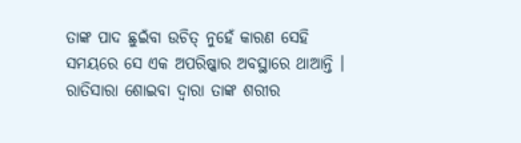ତାଙ୍କ ପାଦ ଛୁଇଁବା ଉଚିତ୍ ନୁହେଁ କାରଣ ସେହି ସମୟରେ ସେ ଏକ ଅପରିଷ୍କାର ଅବସ୍ଥାରେ ଥାଆନ୍ତି । ରାତିସାରା ଶୋଇବା ଦ୍ୱାରା ତାଙ୍କ ଶରୀର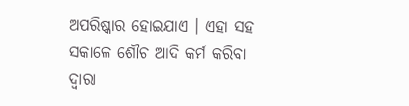ଅପରିଷ୍କାର ହୋଇଯାଏ । ଏହା ସହ ସକାଳେ ଶୌଚ ଆଦି କର୍ମ କରିବା ଦ୍ୱାରା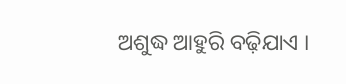ଅଶୁଦ୍ଧ ଆହୁରି ବଢ଼ିଯାଏ ।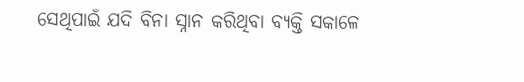ସେଥିପାଇଁ ଯଦି ବିନା ସ୍ନାନ କରିଥିବା ବ୍ୟକ୍ତି ସକାଳେ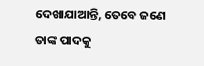ଦେଖାଯାଆନ୍ତି, ତେବେ ଜଣେ ତାଙ୍କ ପାଦକୁ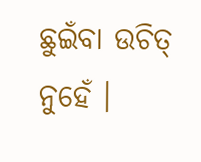ଛୁଇଁବା ଉଚିତ୍ ନୁହେଁ ।